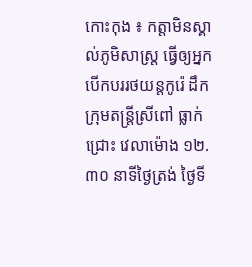កោះកុង ៖ កត្តាមិនស្គាល់ភូមិសាស្ត្រ ធ្វើឲ្យអ្នកបើកបររថយន្តកូរ៉េ ដឹកក្រុមតន្ត្រីស្រីពៅ ធ្លាក់ជ្រោះ វេលាម៉ោង ១២.៣០ នាទីថ្ងៃត្រង់ ថ្ងៃទី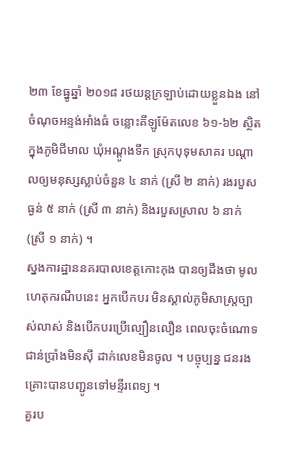២៣ ខែធ្នូឆ្នាំ ២០១៨ រថយន្តក្រឡាប់ដោយខ្លួនឯង នៅចំណុចអន្ទង់អាំងធំ ចន្លោះគីឡូម៉ែតលេខ ៦១-៦២ ស្ថិតក្នុងភូមិជីមាល ឃុំអណ្តូងទឹក ស្រុកបុទុមសាគរ បណ្តាលឲ្យមនុស្សស្លាប់ចំនួន ៤ នាក់ (ស្រី ២ នាក់) រងរបួសធ្ងន់ ៥ នាក់ (ស្រី ៣ នាក់) និងរបួសស្រាល ៦ នាក់ (ស្រី ១ នាក់) ។
ស្នងការដ្ឋាននគរបាលខេត្តកោះកុង បានឲ្យដឹងថា មូលហេតុករណីបនេះ អ្នកបើកបរ មិនស្គាល់ភូមិសាស្ត្រច្បាស់លាស់ និងបើកបរប្រើល្បឿនលឿន ពេលចុះចំណោទ ជាន់ប្រាំងមិនស៊ី ដាក់លេខមិនចូល ។ បច្ចុប្បន្ន ជនរងគ្រោះបានបញ្ជូនទៅមន្ទីរពេទ្យ ។
គួរប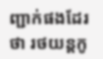ញ្ជាក់ផងដែរថា រថយន្តកូ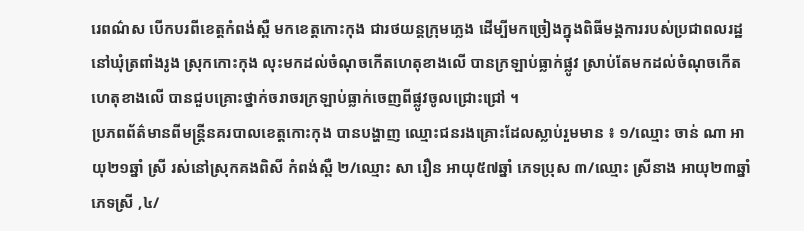រេពណ៌ស បើកបរពីខេត្តកំពង់ស្ពឺ មកខេត្តកោះកុង ជារថយន្តក្រុមភ្លេង ដើម្បីមកច្រៀងក្នុងពិធីមង្គការរបស់ប្រជាពលរដ្ឋ នៅឃុំត្រពាំងរូង ស្រុកកោះកុង លុះមកដល់ចំណុចកើតហេតុខាងលើ បានក្រឡាប់ធ្លាក់ផ្លូវ ស្រាប់តែមកដល់ចំណុចកើតហេតុខាងលើ បានជួបគ្រោះថ្នាក់ចរាចរក្រឡាប់ធ្លាក់ចេញពីផ្លូវចូលជ្រោះជ្រៅ ។
ប្រភពព័ត៌មានពីមន្ត្រីនគរបាលខេត្តកោះកុង បានបង្ហាញ ឈ្មោះជនរងគ្រោះដែលស្លាប់រួមមាន ៖ ១/ឈ្មោះ ចាន់ ណា អាយុ២១ឆ្នាំ ស្រី រស់នៅស្រុកគងពិសី កំពង់ស្ពឺ ២/ឈ្មោះ សា រឿន អាយុ៥៧ឆ្នាំ ភេទប្រុស ៣/ឈ្មោះ ស្រីនាង អាយុ២៣ឆ្នាំ ភេទស្រី ,៤/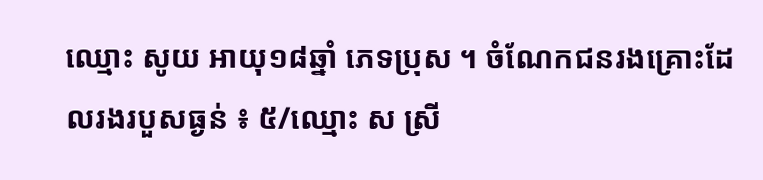ឈ្មោះ សូយ អាយុ១៨ឆ្នាំ ភេទប្រុស ។ ចំណែកជនរងគ្រោះដែលរងរបួសធ្ងន់ ៖ ៥/ឈ្មោះ ស ស្រី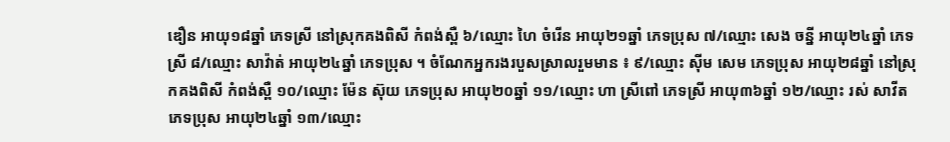ឌឿន អាយុ១៨ឆ្នាំ ភេទស្រី នៅស្រុកគងពិសី កំពង់ស្ពឺ ៦/ឈ្មោះ ហៃ ចំរើន អាយុ២១ឆ្នាំ ភេទប្រុស ៧/ឈ្មោះ សេង ចន្នី អាយុ២៤ឆ្នាំ ភេទស្រី ៨/ឈ្មោះ សាវ៉ាត់ អាយុ២៤ឆ្នាំ ភេទប្រុស ។ ចំណែកអ្នករងរបួសស្រាលរួមមាន ៖ ៩/ឈ្មោះ ស៊ីម សេម ភេទប្រុស អាយុ២៨ឆ្នាំ នៅស្រុកគងពិសី កំពង់ស្ពឺ ១០/ឈ្មោះ ម៉ែន ស៊ុយ ភេទប្រុស អាយុ២០ឆ្នាំ ១១/ឈ្មោះ ហា ស្រីពៅ ភេទស្រី អាយុ៣៦ឆ្នាំ ១២/ឈ្មោះ រស់ សាវីត ភេទប្រុស អាយុ២៤ឆ្នាំ ១៣/ឈ្មោះ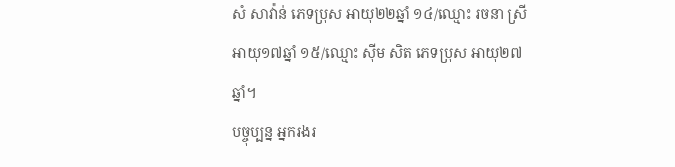សំ សាវ៉ាន់ ភេទប្រុស អាយុ២២ឆ្នាំ ១៤/ឈ្មោះ រចនា ស្រី អាយុ១៧ឆ្នាំ ១៥/ឈ្មោះ ស៊ីម សិត ភេទប្រុស អាយុ២៧ឆ្នាំ។
បច្ចុប្បន្ន អ្នករងរ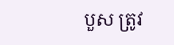បួស ត្រូវ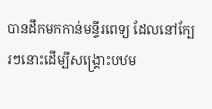បានដឹកមកកាន់មន្ទីរពេទ្យ ដែលនៅក្បែរៗនោះដើម្បីសង្គ្រោះបឋម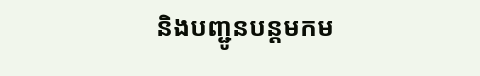និងបញ្ជូនបន្តមកម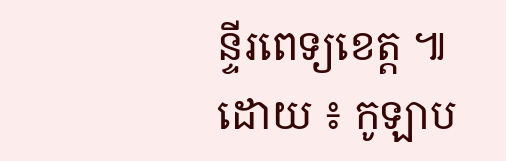ន្ទីរពេទ្យខេត្ត ៕ ដោយ ៖ កូឡាប